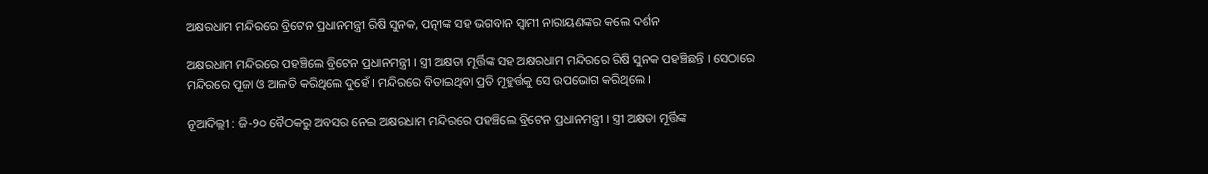ଅକ୍ଷରଧାମ ମନ୍ଦିରରେ ବ୍ରିଟେନ ପ୍ରଧାନମନ୍ତ୍ରୀ ରିଷି ସୁନକ, ପତ୍ନୀଙ୍କ ସହ ଭଗବାନ ସ୍ୱାମୀ ନାରାୟଣଙ୍କର କଲେ ଦର୍ଶନ

ଅକ୍ଷରଧାମ ମନ୍ଦିରରେ ପହଞ୍ଚିଲେ ବ୍ରିଟେନ ପ୍ରଧାନମନ୍ତ୍ରୀ । ସ୍ତ୍ରୀ ଅକ୍ଷତା ମୂର୍ତ୍ତିଙ୍କ ସହ ଅକ୍ଷରଧାମ ମନ୍ଦିରରେ ରିଷି ସୁନକ ପହଞ୍ଚିଛନ୍ତି । ସେଠାରେ ମନ୍ଦିରରେ ପୂଜା ଓ ଆଳତି କରିଥିଲେ ଦୁହେଁ । ମନ୍ଦିରରେ ବିତାଇଥିବା ପ୍ରତି ମୂହୁର୍ତ୍ତକୁ ସେ ଉପଭୋଗ କରିଥିଲେ ।

ନୂଆଦିଲ୍ଲୀ : ଜି-୨୦ ବୈଠକରୁ ଅବସର ନେଇ ଅକ୍ଷରଧାମ ମନ୍ଦିରରେ ପହଞ୍ଚିଲେ ବ୍ରିଟେନ ପ୍ରଧାନମନ୍ତ୍ରୀ । ସ୍ତ୍ରୀ ଅକ୍ଷତା ମୂର୍ତ୍ତିଙ୍କ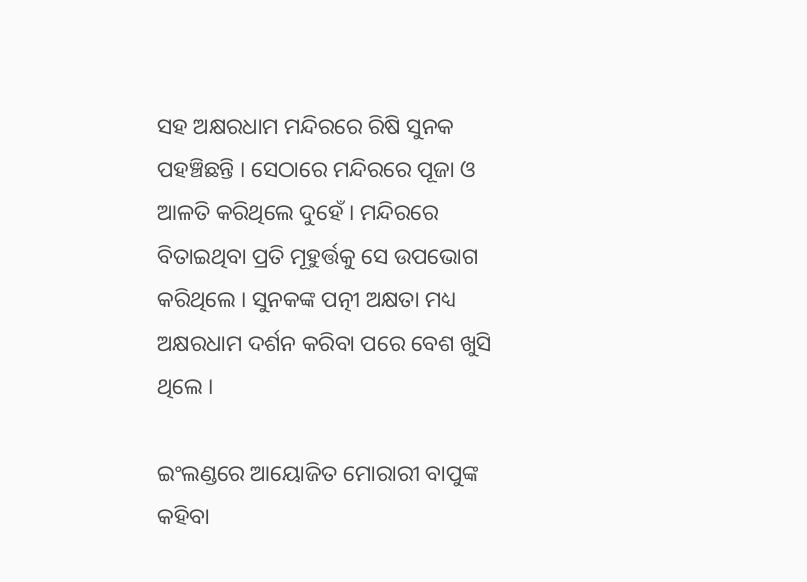ସହ ଅକ୍ଷରଧାମ ମନ୍ଦିରରେ ରିଷି ସୁନକ ପହଞ୍ଚିଛନ୍ତି । ସେଠାରେ ମନ୍ଦିରରେ ପୂଜା ଓ ଆଳତି କରିଥିଲେ ଦୁହେଁ । ମନ୍ଦିରରେ ବିତାଇଥିବା ପ୍ରତି ମୂହୁର୍ତ୍ତକୁ ସେ ଉପଭୋଗ କରିଥିଲେ । ସୁନକଙ୍କ ପତ୍ନୀ ଅକ୍ଷତା ମଧ୍ୟ ଅକ୍ଷରଧାମ ଦର୍ଶନ କରିବା ପରେ ବେଶ ଖୁସି ଥିଲେ ।

ଇଂଲଣ୍ଡରେ ଆୟୋଜିତ ମୋରାରୀ ବାପୁଙ୍କ କହିବା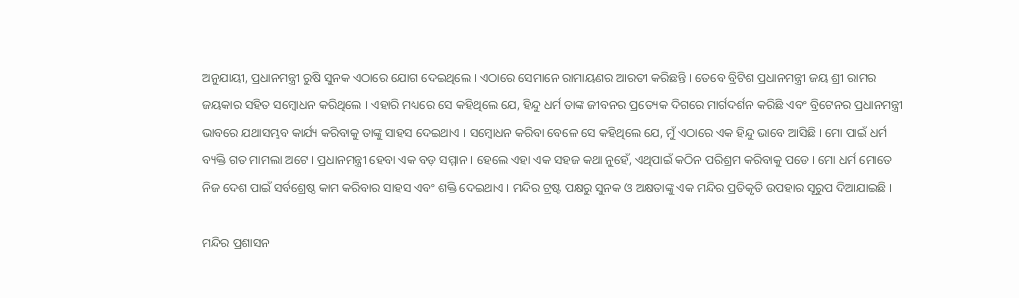ଅନୁଯାୟୀ, ପ୍ରଧାନମନ୍ତ୍ରୀ ରୁଷି ସୁନକ ଏଠାରେ ଯୋଗ ଦେଇଥିଲେ । ଏଠାରେ ସେମାନେ ରାମାୟଣର ଆରତୀ କରିଛନ୍ତି । ତେବେ ବ୍ରିଟିଶ ପ୍ରଧାନମନ୍ତ୍ରୀ ଜୟ ଶ୍ରୀ ରାମର ଜୟକାର ସହିତ ସମ୍ବୋଧନ କରିଥିଲେ । ଏହାରି ମଧ୍ୟରେ ସେ କହିଥିଲେ ଯେ, ହିନ୍ଦୁ ଧର୍ମ ତାଙ୍କ ଜୀବନର ପ୍ରତ୍ୟେକ ଦିଗରେ ମାର୍ଗଦର୍ଶନ କରିଛି ଏବଂ ବ୍ରିଟେନର ପ୍ରଧାନମନ୍ତ୍ରୀ ଭାବରେ ଯଥାସମ୍ଭବ କାର୍ଯ୍ୟ କରିବାକୁ ତାଙ୍କୁ ସାହସ ଦେଇଥାଏ । ସମ୍ବୋଧନ କରିବା ବେଳେ ସେ କହିଥିଲେ ଯେ, ମୁଁ ଏଠାରେ ଏକ ହିନ୍ଦୁ ଭାବେ ଆସିଛି । ମୋ ପାଇଁ ଧର୍ମ ବ୍ୟକ୍ତି ଗତ ମାମଲା ଅଟେ । ପ୍ରଧାନମନ୍ତ୍ରୀ ହେବା ଏକ ବଡ଼ ସମ୍ମାନ । ହେଲେ ଏହା ଏକ ସହଜ କଥା ନୁହେଁ, ଏଥିପାଇଁ କଠିନ ପରିଶ୍ରମ କରିବାକୁ ପଡେ । ମୋ ଧର୍ମ ମୋତେ ନିଜ ଦେଶ ପାଇଁ ସର୍ବଶ୍ରେଷ୍ଠ କାମ କରିବାର ସାହସ ଏବଂ ଶକ୍ତି ଦେଇଥାଏ । ମନ୍ଦିର ଟ୍ରଷ୍ଟ ପକ୍ଷରୁ ସୁନକ ଓ ଅକ୍ଷତାଙ୍କୁ ଏକ ମନ୍ଦିର ପ୍ରତିକୃତି ଉପହାର ସୂରୁପ ଦିଆଯାଇଛି ।

ମନ୍ଦିର ପ୍ରଶାସନ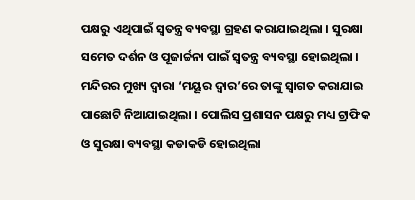ପକ୍ଷରୁ ଏଥିପାଇଁ ସ୍ବତନ୍ତ୍ର ବ୍ୟବସ୍ଥା ଗ୍ରହଣ କରାଯାଇଥିଲା । ସୁରକ୍ଷା ସମେତ ଦର୍ଶନ ଓ ପୂଜାର୍ଚ୍ଚନା ପାଇଁ ସ୍ବତନ୍ତ୍ର ବ୍ୟବସ୍ଥା ହୋଇଥିଲା । ମନ୍ଦିରର ମୁଖ୍ୟ ଦ୍ବାରା ‘ମୟୂର ଦ୍ବାର’ରେ ତାଙ୍କୁ ସ୍ବାଗତ କରାଯାଇ ପାଛୋଟି ନିଆଯାଇଥିଲା । ପୋଲିସ ପ୍ରଶାସନ ପକ୍ଷରୁ ମଧ୍ୟ ଟ୍ରାଫିକ ଓ ସୁରକ୍ଷା ବ୍ୟବସ୍ଥା କଡାକଡି ହୋଇଥିଲା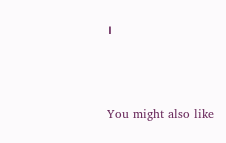।



You might also like